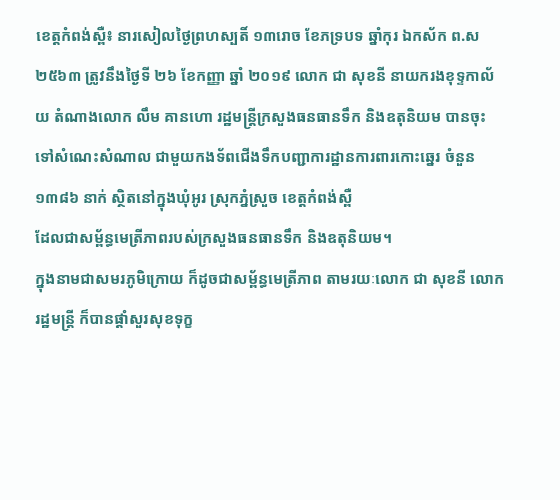ខេត្តកំពង់ស្ពឺ៖ នារសៀលថ្ងៃព្រហស្បតិ៍ ១៣រោច ខែភទ្របទ ឆ្នាំកុរ ឯកស័ក ព.ស ២៥៦៣ ត្រូវនឹងថ្ងៃទី ២៦ ខែកញ្ញា ឆ្នាំ ២០១៩ លោក ជា សុខនី នាយករងខុទ្ទកាល័យ តំណាងលោក លឹម គានហោ រដ្ឋមន្ត្រីក្រសួងធនធានទឹក និងឧតុនិយម បានចុះទៅសំណេះសំណាល ជាមួយកងទ័ពជើងទឹកបញ្ជាការដ្ឋានការពារកោះឆ្នេរ ចំនួន ១៣៨៦ នាក់ ស្ថិតនៅក្នុងឃុំអូរ ស្រុកភ្នំស្រួច ខេត្តកំពង់ស្ពឺ
ដែលជាសម្ព័ន្ធមេត្រីភាពរបស់ក្រសួងធនធានទឹក និងឧតុនិយម។
ក្នុងនាមជាសមរភូមិក្រោយ ក៏ដូចជាសម្ព័ន្ធមេត្រីភាព តាមរយៈលោក ជា សុខនី លោករដ្ឋមន្ត្រី ក៏បានផ្តាំសួរសុខទុក្ខ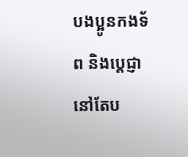បងប្អូនកងទ័ព និងប្តេជ្ញានៅតែប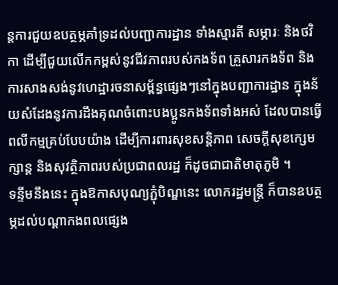ន្តការជួយឧបត្ថម្ភគាំទ្រដល់បញ្ជាការដ្ឋាន ទាំងស្មារតី សម្ភារៈ និងថវិកា ដើម្បីជួយលើកកម្ពស់នូវជីវភាពរបស់កងទ័ព គ្រួសារកងទ័ព និងការសាងសង់នូវហេដ្ឋារចនាសម្ព័ន្ធផ្សេងៗនៅក្នុងបញ្ជាការដ្ឋាន ក្នុងន័យសំដែងនូវការដឹងគុណចំពោះបងប្អូនកងទ័ពទាំងអស់ ដែលបានធ្វើពលីកម្មគ្រប់បែបយ៉ាង ដើម្បីការពារសុខសន្តិភាព សេចក្តីសុខក្សេមក្សាន្ត និងសុវត្ថិភាពរបស់ប្រជាពលរដ្ឋ ក៏ដូចជាជាតិមាតុភូមិ ។
ទន្ទឹមនឹងនេះ ក្នុងឱកាសបុណ្យភ្ជុំបិណ្ឌនេះ លោករដ្ឋមន្រ្តី ក៏បានឧបត្ថម្ភដល់បណ្តាកងពលផ្សេង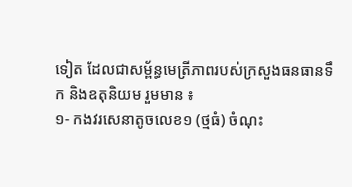ទៀត ដែលជាសម្ព័ន្ធមេត្រីភាពរបស់ក្រសួងធនធានទឹក និងឧតុនិយម រួមមាន ៖
១- កងវរសេនាតូចលេខ១ (ថ្មធំ) ចំណុះ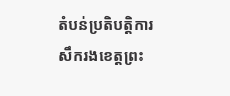តំបន់ប្រតិបត្តិការសឹករងខេត្តព្រះ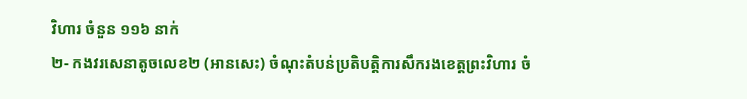វិហារ ចំនួន ១១៦ នាក់
២- កងវរសេនាតូចលេខ២ (អានសេះ) ចំណុះតំបន់ប្រតិបត្តិការសឹករងខេត្តព្រះវិហារ ចំ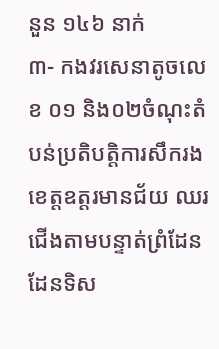នួន ១៤៦ នាក់
៣- កងវរសេនាតូចលេខ ០១ និង០២ចំណុះតំបន់ប្រតិបត្តិការសឹករងខេត្តឧត្តរមានជ័យ ឈរជើងតាមបន្ទាត់ព្រំដែនដែនទិស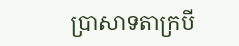ប្រាសាទតាក្របី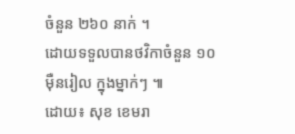ចំនួន ២៦០ នាក់ ។
ដោយទទួលបានថវិកាចំនួន ១០ ម៉ឺនរៀល ក្នុងម្នាក់ៗ ៕
ដោយ៖ សុខ ខេមរា